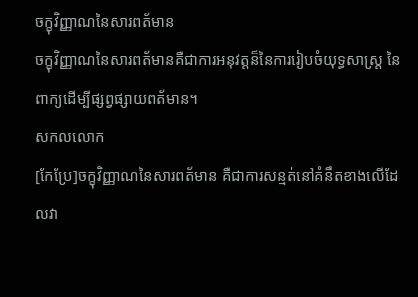ចក្ខុវិញ្ញាណនៃសារពត័មាន
ចក្ខុវិញ្ញាណនៃសារពត័មានគឺជាការអនុវត្តន៏នៃការរៀបចំយុទ្ធសាស្រ្ត នៃពាក្យដើម្បីផ្សព្វផ្សាយពត័មាន។
សកលលោក
[កែប្រែ]ចក្ខុវិញ្ញាណនៃសារពត័មាន គឺជាការសន្មត់នៅគំនឹតខាងលើដែលវា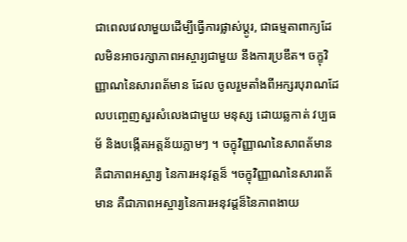ជាពេលវេលាមួយដើម្បីធ្វើការផ្លាស់ប្តូរ, ជាធម្មតាពាក្យដែលមិនអាចរក្សាភាពអស្ចារ្យជាមួយ នឹងការប្រឌឹត។ ចក្ខុវិញ្ញាណនៃសារពត័មាន ដែល ចូលរួមតាំងពីអក្សរបុរាណដែលបញ្ចេញសួរសំលេងជាមួយ មនុស្ស ដោយឆ្លកាត់ វប្បធម័ និងបង្កើតអត្តន័យភ្លាមៗ ។ ចក្ខុវិញ្ញាណនៃសាពត័មាន គឺជាភាពអស្ចារ្យ នៃការអនុវត្តន៏ ។ចក្ខុវិញ្ញាណនៃសារពត័មាន គឺជាភាពអស្ចារ្យនៃការអនុវដ្តន៏នៃភាពងាយ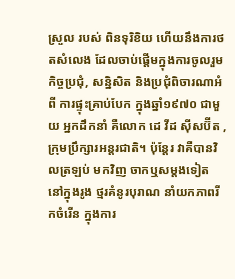ស្រួល របស់ ពិនទុរិខិយ ហើយនឹងការថតសំលេង ដែលចាប់ផ្តើមក្នុងការចូលរួម កិច្ចប្រជុំ, សន្និសិត និងប្រជុំពិចារណាអំពី ការផ្ទុះគ្រាប់បែក ក្នុងឆ្នាំ១៩៧០ ជាមួយ អ្នកដឹកនាំ គឺលោក ដេ វីដ ស៊ីសប៊ីត , ក្រុមប្រឹក្សារអន្តរជាតិ។ ប៉ុន្តែរ វាគឺបានវិលត្រឡប់ មកវិញ ចាកឬសម្តងទៀត នៅក្នុងរូង ថ្មរគំនូរបុរាណ នាំយកភាពរីកចំរើន ក្នុងការ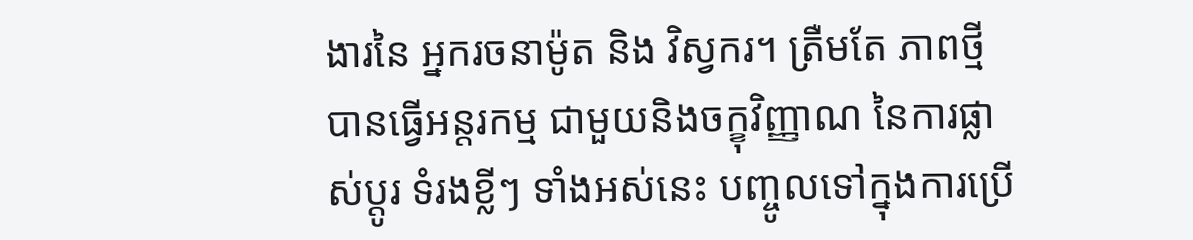ងារនៃ អ្នករចនាម៉ូត និង វិស្វករ។ ត្រឺមតែ ភាពថ្មី បានធ្វើអន្តរកម្ម ជាមួយនិងចក្ខុវិញ្ញាណ នៃការផ្លាស់ប្តូរ ទំរងខ្លីៗ ទាំងអស់នេះ បញ្ចូលទៅក្នុងការប្រើ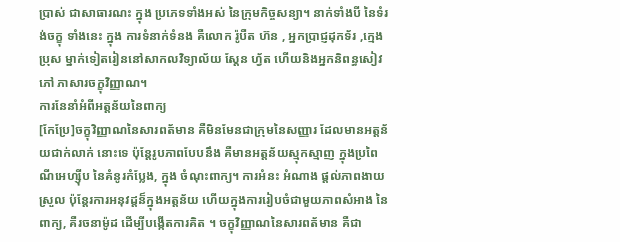ប្រាស់ ជាសាធារណះ ក្នុង ប្រភេទទាំងអស់ នៃក្រុមកិច្ចសន្យា។ នាក់ទាំងបី នៃទំរង់ចក្ខុ ទាំងនេះ ក្នុង ការទំនាក់ទំនង គឺលោក រ៉ូបឺត ហ៊ន , អ្នកប្រាជ្ញដុកទ័រ ,ក្មេងប្រុស ម្នាក់ទៀតរៀននៅសាកលវិទ្យាល័យ ស្តែន ហ្វ័ត ហើយនិងអ្នកនិពន្ធសៀវភៅ ភាសារចក្ខុវិញ្ញាណ។
ការនែនាំអំពីអត្តន័យនៃពាក្យ
[កែប្រែ]ចក្ខុវិញ្ញាណនៃសារពត័មាន គឺមិនមែនជាក្រុមនៃសញ្ញារ ដែលមានអត្តន័យជាក់លាក់ នោះទេ ប៉ុន្តែរូបភាពបែបនឹង គឺមានអត្តន័យស្មុកស្មាញ ក្នុងប្រពៃណីអេហ្ស៊ីប នៃគំនូរកំប្លែង, ក្នុង ចំណុះពាក្យ។ ការអំនះ អំណាង ផ្តល់ភាពងាយស្រួល ប៉ុន្តែរការអនុវដ្តន៏ក្នុងអត្តន័យ ហើយក្នុងការរៀបចំជាមួយភាពសំអាង នៃពាក្យ, គឺរចនាម៉ូដ ដើម្បីបង្កើតការគិត ។ ចក្ខុវិញ្ញាណនៃសារពត័មាន គឺជា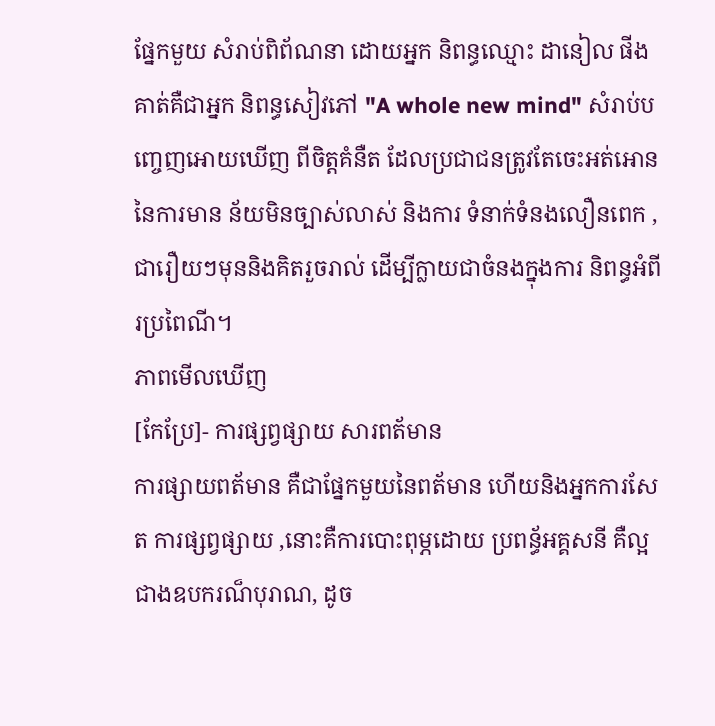ផ្នែកមួយ សំរាប់ពិព័ណនា ដោយអ្នក និពន្ធឈ្មោះ ដានៀល ផីង គាត់គឺជាអ្នក និពន្ធសៀវភៅ "A whole new mind" សំរាប់បញ្ចេញអោយឃើញ ពីចិត្តគំនឺត ដែលប្រជាជនត្រូវតែចេះអត់អោននៃការមាន ន័យមិនច្បាស់លាស់ និងការ ទំនាក់ទំនងលឿនពេក , ជារឿយៗមុននិងគិតរួចរាល់ ដើម្បីក្លាយជាចំនងក្នុងការ និពន្ធអំពីរប្រពៃណី។
ភាពមើលឃើញ
[កែប្រែ]- ការផ្សព្វផ្សាយ សារពត័មាន
ការផ្សាយពត័មាន គឺជាផ្នែកមួយនៃពត័មាន ហើយនិងអ្នកការសែត ការផ្សព្វផ្សាយ ,នោះគឺការបោះពុម្ភដោយ ប្រពន្ធ័អគ្គសនី គឺល្អជាងឧបករណ៏បុរាណ, ដូច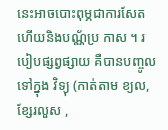នេះអាចបោះពុម្ភជាការសែត ហើយនិងបណ្ណ័ប្រ កាស ។ របៀបផ្សព្វផ្សាយ គឺបានបញ្ចូលទៅក្នុង វិទ្យុ (កាត់តាម ខ្យល,ខ្សែរលួស ,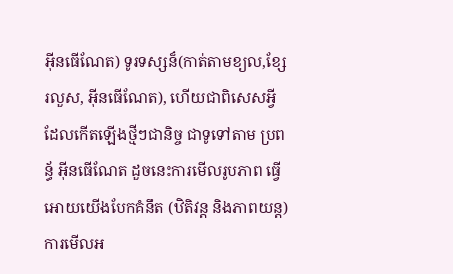អ៊ីនធើណែត) ទូរទស្សន៏(កាត់តាមខ្យល,ខ្សែរលួស, អ៊ីនធើណែត), ហើយជាពិសេសអ្វីដែលកើតឡើងថ្មីៗជានិច្ច ជាទូទៅតាម ប្រពន្ធ័ អ៊ីនធើណែត ដួចនេះការមើលរូបភាព ធ្វើអោយយើងបែកគំនឹត (ឋិតិវន្ត និងភាពយន្ត) ការមើលអ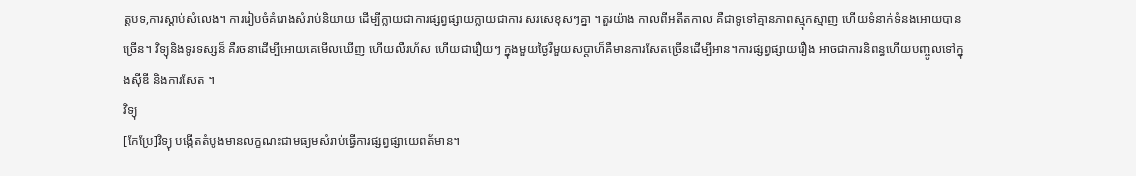ត្តបទ,ការស្តាប់សំលេង។ ការរៀបចំគំរោងសំរាប់និយាយ ដើម្បីក្លាយជាការផ្សព្វផ្សាយក្លាយជាការ សរសេខុសៗគ្នា ។តួរយ៉ាង កាលពីអតីតកាល គឺជាទូទៅគ្មានភាពស្មុកស្មាញ ហើយទំនាក់ទំនងអោយបានច្រើន។ វិទ្យុនិងទូរទស្សន៏ គឺរចនាដើម្បីអោយគេមើលឃើញ ហើយលឺរហ័ស ហើយជារឿយៗ ក្នុងមួយថ្ងៃរឺមួយសប្តាហ៏គឺមានការសែតច្រើនដើម្បីអាន។ការផ្សព្វផ្សាយរឿង អាចជាការនិពន្ធហើយបញ្ចូលទៅក្នុងស៊ីឌី និងការសែត ។
វិទ្យុ
[កែប្រែ]វិទ្យុ បង្កើតតំបូងមានលក្ខណះជាមធ្យមសំរាប់ធ្វើការផ្សព្វផ្សាយេពត័មាន។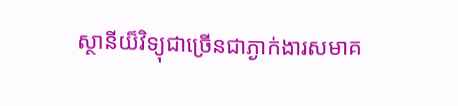ស្ថានីយ៏វិទ្យុជាច្រើនជាភ្ងាក់ងារសមាគ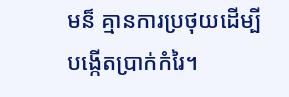មន៏ គ្មានការប្រថុយដើម្បីបង្កើតប្រាក់កំរៃ។